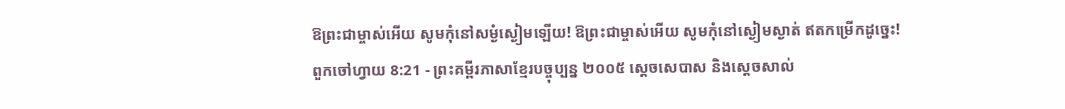ឱព្រះជាម្ចាស់អើយ សូមកុំនៅសម្ងំស្ងៀមឡើយ! ឱព្រះជាម្ចាស់អើយ សូមកុំនៅស្ងៀមស្ងាត់ ឥតកម្រើកដូច្នេះ!
ពួកចៅហ្វាយ 8:21 - ព្រះគម្ពីរភាសាខ្មែរបច្ចុប្បន្ន ២០០៥ ស្ដេចសេបាស និងស្ដេចសាល់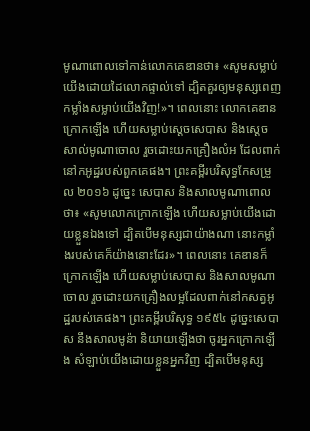មូណាពោលទៅកាន់លោកគេឌានថា៖ «សូមសម្លាប់យើងដោយដៃលោកផ្ទាល់ទៅ ដ្បិតគួរឲ្យមនុស្សពេញកម្លាំងសម្លាប់យើងវិញ!»។ ពេលនោះ លោកគេឌានក្រោកឡើង ហើយសម្លាប់ស្ដេចសេបាស និងស្ដេចសាល់មូណាចោល រួចដោះយកគ្រឿងលំអ ដែលពាក់នៅកអូដ្ឋរបស់ពួកគេផង។ ព្រះគម្ពីរបរិសុទ្ធកែសម្រួល ២០១៦ ដូច្នេះ សេបាស និងសាលមូណាពោលថា៖ «សូមលោកក្រោកឡើង ហើយសម្លាប់យើងដោយខ្លួនឯងទៅ ដ្បិតបើមនុស្សជាយ៉ាងណា នោះកម្លាំងរបស់គេក៏យ៉ាងនោះដែរ»។ ពេលនោះ គេឌានក៏ក្រោកឡើង ហើយសម្លាប់សេបាស និងសាលមូណាចោល រួចដោះយកគ្រឿងលម្អដែលពាក់នៅកសត្វអូដ្ឋរបស់គេផង។ ព្រះគម្ពីរបរិសុទ្ធ ១៩៥៤ ដូច្នេះសេបាស នឹងសាលមូន៉ា និយាយឡើងថា ចូរអ្នកក្រោកឡើង សំឡាប់យើងដោយខ្លួនអ្នកវិញ ដ្បិតបើមនុស្ស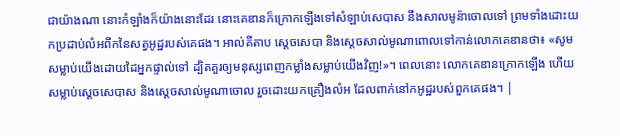ជាយ៉ាងណា នោះកំឡាំងក៏យ៉ាងនោះដែរ នោះគេឌានក៏ក្រោកឡើងទៅសំឡាប់សេបាស នឹងសាលមូន៉ាចោលទៅ ព្រមទាំងដោះយកប្រដាប់លំអពីកនៃសត្វអូដ្ឋរបស់គេផង។ អាល់គីតាប ស្តេចសេបា និងស្តេចសាល់មូណាពោលទៅកាន់លោកគេឌានថា៖ «សូមសម្លាប់យើងដោយដៃអ្នកផ្ទាល់ទៅ ដ្បិតគួរឲ្យមនុស្សពេញកម្លាំងសម្លាប់យើងវិញ!»។ ពេលនោះ លោកគេឌានក្រោកឡើង ហើយសម្លាប់ស្តេចសេបាស និងស្តេចសាល់មូណាចោល រួចដោះយកគ្រឿងលំអ ដែលពាក់នៅកអូដ្ឋរបស់ពួកគេផង។ |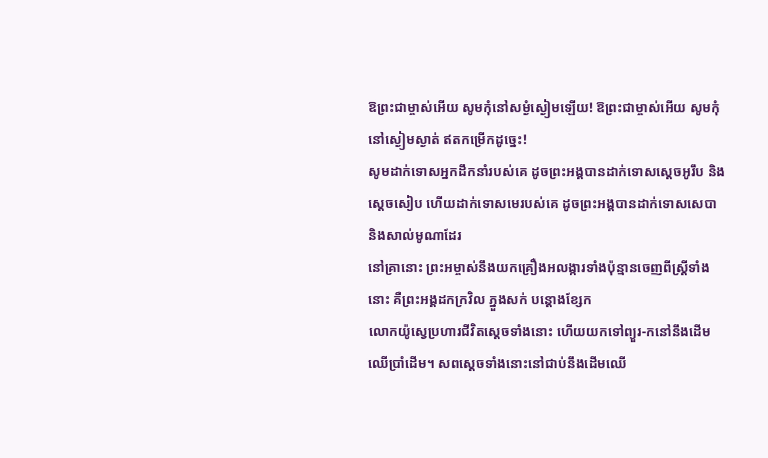ឱព្រះជាម្ចាស់អើយ សូមកុំនៅសម្ងំស្ងៀមឡើយ! ឱព្រះជាម្ចាស់អើយ សូមកុំនៅស្ងៀមស្ងាត់ ឥតកម្រើកដូច្នេះ!
សូមដាក់ទោសអ្នកដឹកនាំរបស់គេ ដូចព្រះអង្គបានដាក់ទោសស្ដេចអូរឹប និងស្ដេចសៀប ហើយដាក់ទោសមេរបស់គេ ដូចព្រះអង្គបានដាក់ទោសសេបា និងសាល់មូណាដែរ
នៅគ្រានោះ ព្រះអម្ចាស់នឹងយកគ្រឿងអលង្ការទាំងប៉ុន្មានចេញពីស្ត្រីទាំងនោះ គឺព្រះអង្គដកក្រវិល ភ្នួងសក់ បន្តោងខ្សែក
លោកយ៉ូស្វេប្រហារជីវិតស្ដេចទាំងនោះ ហើយយកទៅព្យួរ-កនៅនឹងដើមឈើប្រាំដើម។ សពស្ដេចទាំងនោះនៅជាប់នឹងដើមឈើ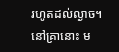រហូតដល់ល្ងាច។
នៅគ្រានោះ ម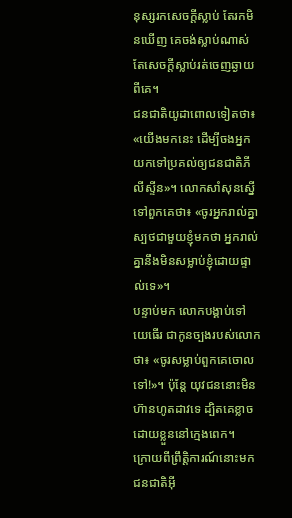នុស្សរកសេចក្ដីស្លាប់ តែរកមិនឃើញ គេចង់ស្លាប់ណាស់ តែសេចក្ដីស្លាប់រត់ចេញឆ្ងាយពីគេ។
ជនជាតិយូដាពោលទៀតថា៖ «យើងមកនេះ ដើម្បីចងអ្នកយកទៅប្រគល់ឲ្យជនជាតិភីលីស្ទីន»។ លោកសាំសុនស្នើទៅពួកគេថា៖ «ចូរអ្នករាល់គ្នាស្បថជាមួយខ្ញុំមកថា អ្នករាល់គ្នានឹងមិនសម្លាប់ខ្ញុំដោយផ្ទាល់ទេ»។
បន្ទាប់មក លោកបង្គាប់ទៅយេធើរ ជាកូនច្បងរបស់លោកថា៖ «ចូរសម្លាប់ពួកគេចោលទៅ!»។ ប៉ុន្តែ យុវជននោះមិនហ៊ានហូតដាវទេ ដ្បិតគេខ្លាច ដោយខ្លួននៅក្មេងពេក។
ក្រោយពីព្រឹត្តិការណ៍នោះមក ជនជាតិអ៊ី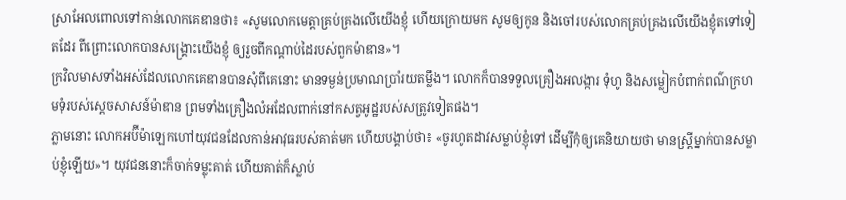ស្រាអែលពោលទៅកាន់លោកគេឌានថា៖ «សូមលោកមេត្តាគ្រប់គ្រងលើយើងខ្ញុំ ហើយក្រោយមក សូមឲ្យកូន និងចៅរបស់លោកគ្រប់គ្រងលើយើងខ្ញុំតទៅទៀតដែរ ពីព្រោះលោកបានសង្គ្រោះយើងខ្ញុំ ឲ្យរួចពីកណ្ដាប់ដៃរបស់ពួកម៉ាឌាន»។
ក្រវិលមាសទាំងអស់ដែលលោកគេឌានបានសុំពីគេនោះ មានទម្ងន់ប្រមាណប្រាំរយតម្លឹង។ លោកក៏បានទទួលគ្រឿងអលង្ការ ទុំហូ និងសម្លៀកបំពាក់ពណ៌ក្រហមទុំរបស់ស្ដេចសាសន៍ម៉ាឌាន ព្រមទាំងគ្រឿងលំអដែលពាក់នៅកសត្វអូដ្ឋរបស់សត្រូវទៀតផង។
ភ្លាមនោះ លោកអប៊ីម៉ាឡេកហៅយុវជនដែលកាន់អាវុធរបស់គាត់មក ហើយបង្គាប់ថា៖ «ចូរហូតដាវសម្លាប់ខ្ញុំទៅ ដើម្បីកុំឲ្យគេនិយាយថា មានស្ត្រីម្នាក់បានសម្លាប់ខ្ញុំឡើយ»។ យុវជននោះក៏ចាក់ទម្លុះគាត់ ហើយគាត់ក៏ស្លាប់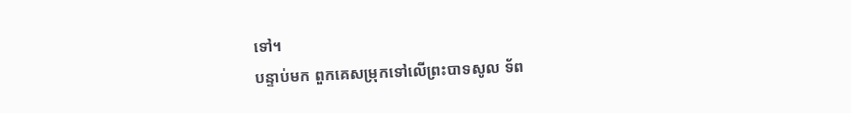ទៅ។
បន្ទាប់មក ពួកគេសម្រុកទៅលើព្រះបាទសូល ទ័ព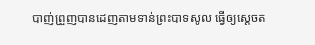បាញ់ព្រួញបានដេញតាមទាន់ព្រះបាទសូល ធ្វើឲ្យស្ដេចត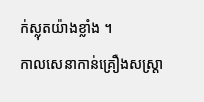ក់ស្លុតយ៉ាងខ្លាំង ។
កាលសេនាកាន់គ្រឿងសស្ត្រា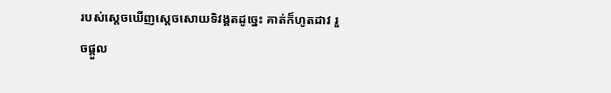របស់ស្ដេចឃើញស្ដេចសោយទិវង្គតដូច្នេះ គាត់ក៏ហូតដាវ រួចផ្ដួល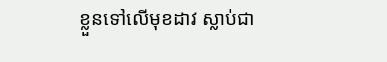ខ្លួនទៅលើមុខដាវ ស្លាប់ជា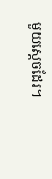មួយស្ដេចដែរ។